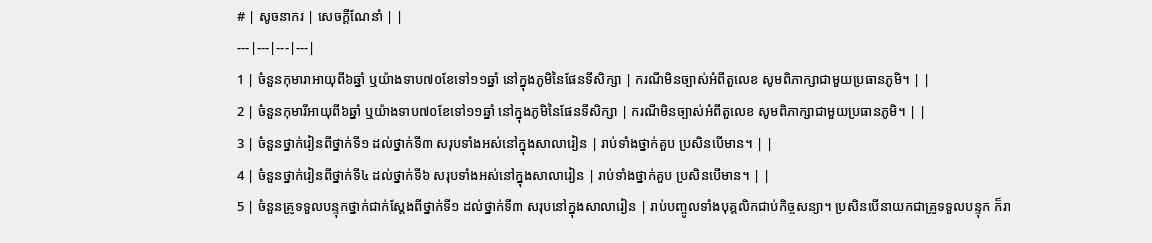# | សូចនាករ | សេចក្តីណែនាំ | |
---|---|---|---|
1 | ចំនួនកុមារាអាយុពី៦ឆ្នាំ ឬយ៉ាងទាប៧០ខែទៅ១១ឆ្នាំ នៅក្នុងភូមិនៃផែនទីសិក្សា | ករណីមិនច្បាស់អំពីតួលេខ សូមពិភាក្សាជាមួយប្រធានភូមិ។ | |
2 | ចំនួនកុមារីអាយុពី៦ឆ្នាំ ឬយ៉ាងទាប៧០ខែទៅ១១ឆ្នាំ នៅក្នុងភូមិនៃផែនទីសិក្សា | ករណីមិនច្បាស់អំពីតួលេខ សូមពិភាក្សាជាមួយប្រធានភូមិ។ | |
3 | ចំនួនថ្នាក់រៀនពីថ្នាក់ទី១ ដល់ថ្នាក់ទី៣ សរុបទាំងអស់នៅក្នុងសាលារៀន | រាប់ទាំងថ្នាក់គួប ប្រសិនបើមាន។ | |
4 | ចំនួនថ្នាក់រៀនពីថ្នាក់ទី៤ ដល់ថ្នាក់ទី៦ សរុបទាំងអស់នៅក្នុងសាលារៀន | រាប់ទាំងថ្នាក់គួប ប្រសិនបើមាន។ | |
5 | ចំនួនគ្រូទទួលបន្ទុកថ្នាក់ជាក់ស្តែងពីថ្នាក់ទី១ ដល់ថ្នាក់ទី៣ សរុបនៅក្នុងសាលារៀន | រាប់បញ្ចូលទាំងបុគ្គលិកជាប់កិច្ចសន្យា។ ប្រសិនបើនាយកជាគ្រូទទួលបន្ទុក ក៏រា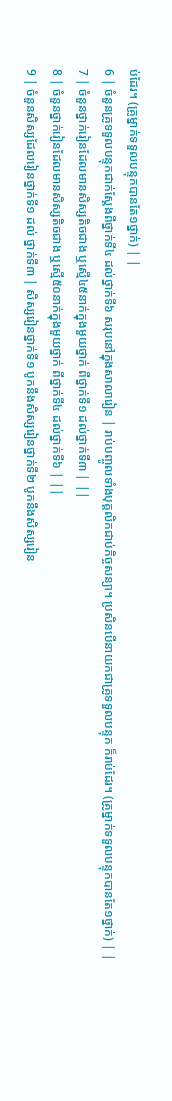ប់ដែរ។ (គ្រូម្នាក់ទទួលបន្ទុកបានតែ១ថ្នាក់) | |
6 | ចំនួនគ្រូទទួលបន្ទុកជាក់ស្តែងពីថ្នាក់ទី៤ ដល់ថ្នាក់ទី៦ សរុបនៅក្នុងសាលារៀន | រាប់បញ្ចូលទាំងបុគ្គលិកជាប់កិច្ចសន្យា។ ប្រសិនបើនាយកជាគ្រូទទួលបន្ទុក ក៏រាប់ដែរ។ (គ្រូម្នាក់ទទួលបន្ទុកបានតែ១ថ្នាក់) | |
7 | ចំនួនថ្នាក់រៀនដែលមានសិស្សតិចជាង ឬស្មើ៤៥នាក់ក្នុងមួយថ្នាក់ ពីថ្នាក់ទី១ ដល់ថ្នាក់ទី៣ | ||
8 | ចំនួនថ្នាក់រៀនដែលមានសិស្សតិចជាង ឬស្មើ៥០នាក់ក្នុងមួយថ្នាក់ ពីថ្នាក់ទី៤ ដល់ថ្នាក់ទី៦ | ||
9 | ចំនួនសិស្សដែលរៀនថ្នាក់ទី១ ដល់ ថ្នាក់ទី៣ | សិស្សរៀនថ្នាក់ទី១ បូកនឹងសិស្សរៀនថ្នាក់ទី២ បូកនឹងសិស្សរៀន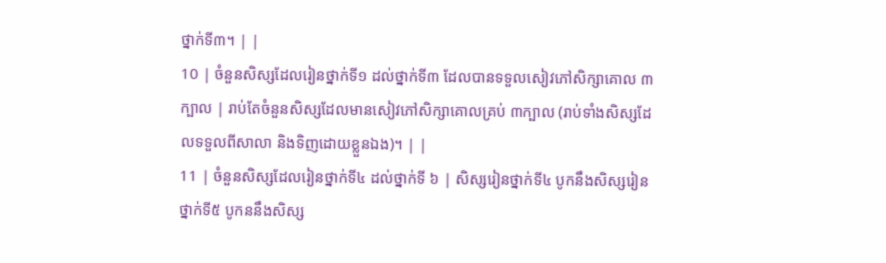ថ្នាក់ទី៣។ | |
10 | ចំនួនសិស្សដែលរៀនថ្នាក់ទី១ ដល់ថ្នាក់ទី៣ ដែលបានទទួលសៀវភៅសិក្សាគោល ៣ ក្បាល | រាប់តែចំនួនសិស្សដែលមានសៀវភៅសិក្សាគោលគ្រប់ ៣ក្បាល (រាប់ទាំងសិស្សដែលទទួលពីសាលា និងទិញដោយខ្លួនឯង)។ | |
11 | ចំនួនសិស្សដែលរៀនថ្នាក់ទី៤ ដល់ថ្នាក់ទី ៦ | សិស្សរៀនថ្នាក់ទី៤ បូកនឹងសិស្សរៀនថ្នាក់ទី៥ បូកននឹងសិស្ស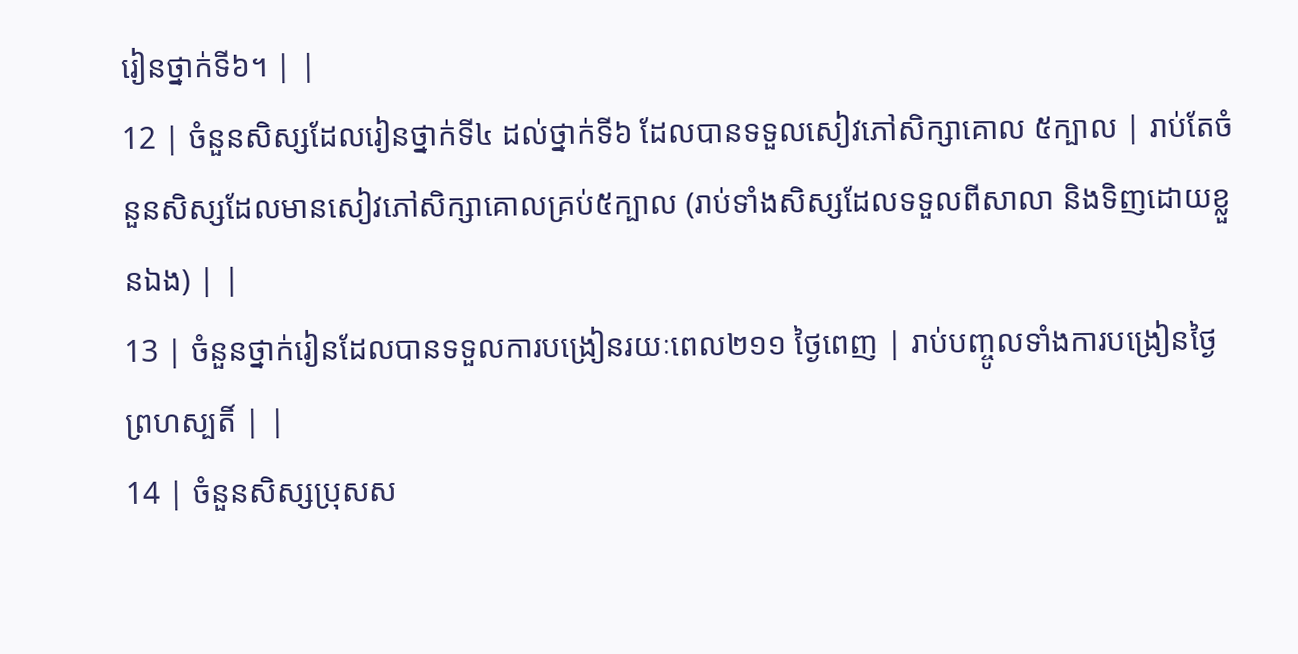រៀនថ្នាក់ទី៦។ | |
12 | ចំនួនសិស្សដែលរៀនថ្នាក់ទី៤ ដល់ថ្នាក់ទី៦ ដែលបានទទួលសៀវភៅសិក្សាគោល ៥ក្បាល | រាប់តែចំនួនសិស្សដែលមានសៀវភៅសិក្សាគោលគ្រប់៥ក្បាល (រាប់ទាំងសិស្សដែលទទួលពីសាលា និងទិញដោយខ្លួនឯង) | |
13 | ចំនួនថ្នាក់រៀនដែលបានទទួលការបង្រៀនរយៈពេល២១១ ថ្ងៃពេញ | រាប់បញ្ចូលទាំងការបង្រៀនថ្ងៃព្រហស្បតិ៍ | |
14 | ចំនួនសិស្សប្រុសស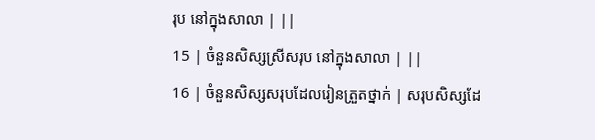រុប នៅក្នុងសាលា | ||
15 | ចំនួនសិស្សស្រីសរុប នៅក្នុងសាលា | ||
16 | ចំនួនសិស្សសរុបដែលរៀនត្រួតថ្នាក់ | សរុបសិស្សដែ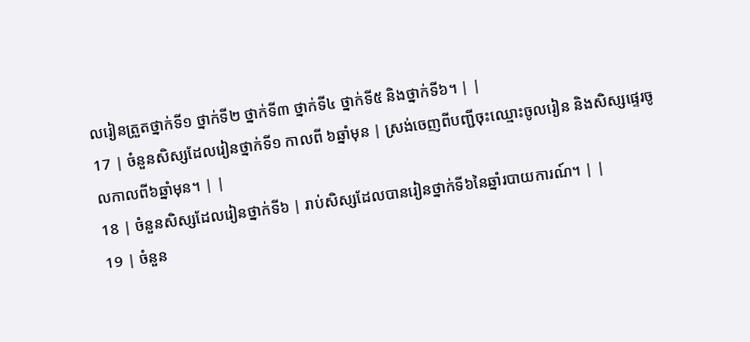លរៀនត្រួតថ្នាក់ទី១ ថ្នាក់ទី២ ថ្នាក់ទី៣ ថ្នាក់ទី៤ ថ្នាក់ទី៥ និងថ្នាក់ទី៦។ | |
17 | ចំនួនសិស្សដែលរៀនថ្នាក់ទី១ កាលពី ៦ឆ្នាំមុន | ស្រង់ចេញពីបញ្ជីចុះឈ្មោះចូលរៀន និងសិស្សផ្ទេរចូលកាលពី៦ឆ្នាំមុន។ | |
18 | ចំនួនសិស្សដែលរៀនថ្នាក់ទី៦ | រាប់សិស្សដែលបានរៀនថ្នាក់ទី៦នៃឆ្នាំរបាយការណ៍។ | |
19 | ចំនួន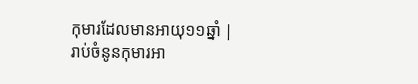កុមារដែលមានអាយុ១១ឆ្នាំ | រាប់ចំនូនកុមារអា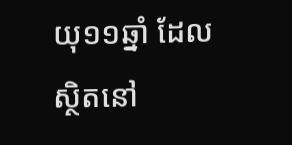យុ១១ឆ្នាំ ដែលស្ថិតនៅ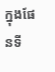ក្នុងផែនទី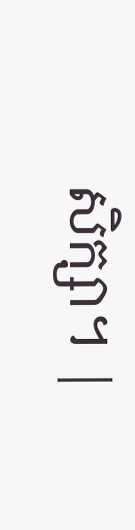សិក្សា។ |